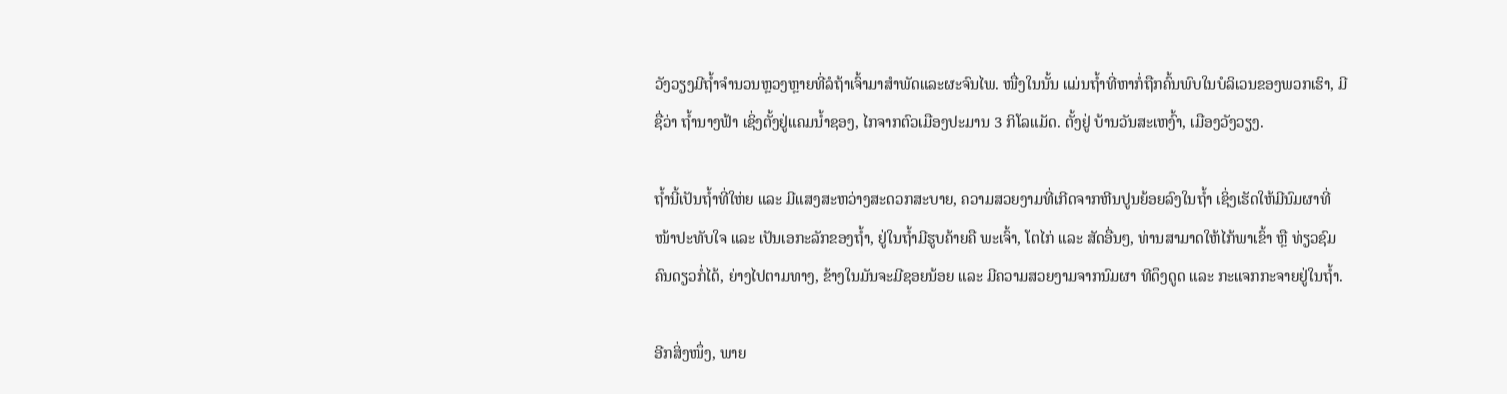ວັງວຽງມີຖ້ຳຈຳນວນຫຼວງຫຼາຍທີ່ລໍຖ້າເຈົ້າມາສຳພັດແລະຜະຈົນໄພ. ໜື່ງໃນນັ້ນ ແມ່ນຖ້ຳທີ່ຫາກໍ່ຖືກຄົ້ນພົບໃນບໍລິເວນຂອງພວກເຮົາ, ມີຊື່ວ່າ ຖ້ຳນາງຟ້າ ເຊິ່ງຕັ້ງຢູ່ແຄມນ້ຳຊອງ, ໄກຈາກຕົວເມືອງປະມານ 3 ກິໂລແມັດ. ຕັ້ງຢູ່ ບ້ານວັນສະເຫງົ້າ, ເມືອງວັງວຽງ.

ຖ້ຳນີ້ເປັນຖ້ຳທີ່ໃຫ່ຍ ແລະ ມີແສງສະຫວ່າງສະດວກສະບາຍ, ຄວາມສວຍງາມທີ່ເກີດຈາກຫີນປູນຍ້ອຍລົງໃນຖ້ຳ ເຊິ່ງເຮັດໃຫ້ມີນົມຜາທີ່ໜ້າປະທັບໃຈ ແລະ ເປັນເອກະລັກຂອງຖ້ຳ, ຢູ່ໃນຖ້ຳມີຮູບຄ້າຍຄື ພະເຈົ້າ, ໂຕໄກ່ ແລະ ສັດອື່ນໆ, ທ່ານສາມາດໃຫ້ໄກ້ພາເຂົ້າ ຫຼື ທ່ຽວຊົມຄົນດຽວກໍ່ໄດ້, ຍ່າງໄປຕາມທາງ, ຂ້າງໃນມັນຈະມີຊອຍນ້ອຍ ແລະ ມີຄວາມສວຍງາມຈາກນົມຜາ ທີດຶງດູດ ແລະ ກະແຈກກະຈາຍຢູ່ໃນຖ້ຳ.

ອີກສິ່ງໜຶ່ງ, ພາຍ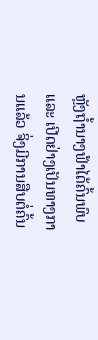ຫຼັງຖ້ຳນາງຟ້າໄດ້ຄົ້ນພົບ ແລະ ເປີດຢ່າງເປັນທາງການແລ້ວ ຈິ່ງມີການສືບຕໍ່ຄົ້ນ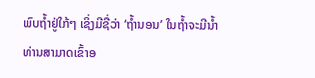ພົບຖ້ຳຢູ່ໃກ້ໆ ເຊິ່ງມີຊື່ວ່າ ‘ຖ້ຳນອນ’ ໃນຖ້ຳຈະມີນ້ຳ ທ່ານສາມາດເຂົ້າອ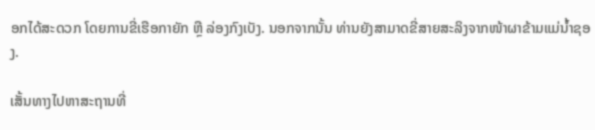ອກໄດ້ສະດວກ ໂດຍການຂີ່ເຮືອກາຍັກ ຫຼື ລ່ອງກົງເບັງ. ນອກຈາກນັ້ນ ທ່ານຍັງສາມາດຂີ່ສາຍສະລິງຈາກໜ້າຜາຂ້າມແມ່ນ້ຳຊອງ.

ເສັ້ນທາງໄປຫາສະຖານທີ່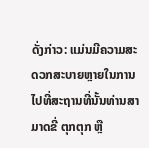ດັ່ງກ່າວ: ແມ່ນມີຄວາມສະດວກສະບາຍຫຼາຍໃນການໄປທີ່ສະຖານທີ່ນັ້ນທ່ານສາມາດຂີ່ ຕຸກຕຸກ ຫຼື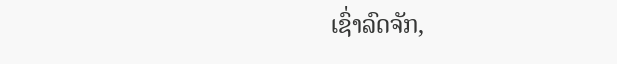ເຊົ່າລົດຈັກ,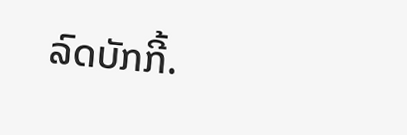ລົດບັກກີ້.